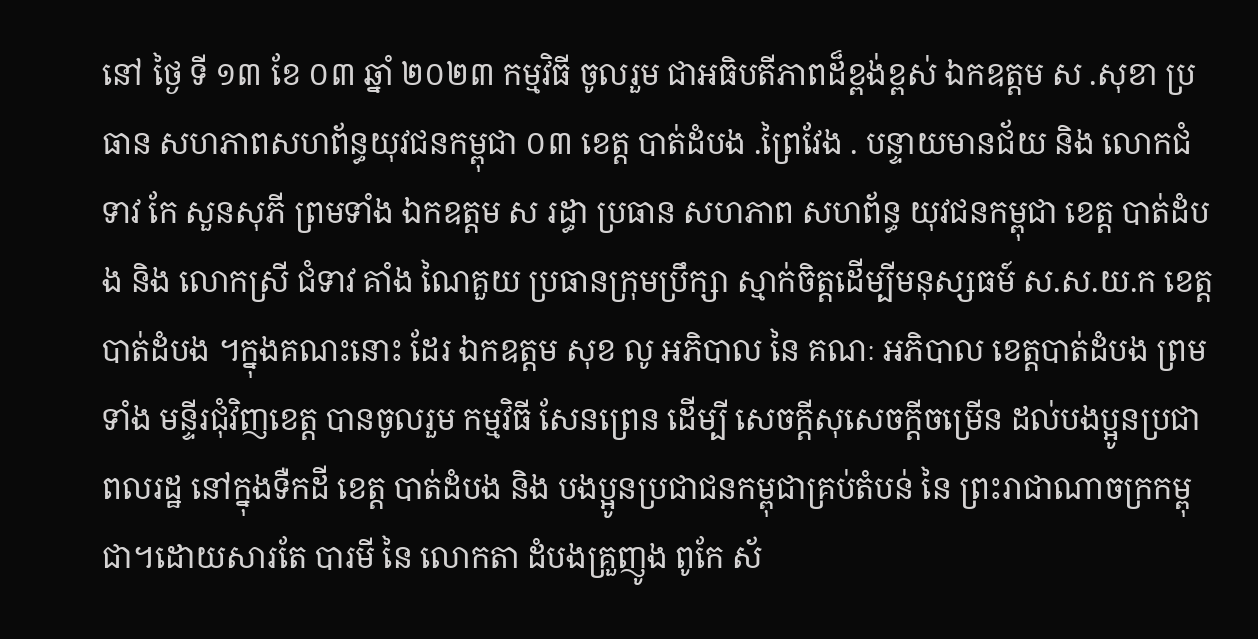នៅ ថ្ងៃ ទី ១៣ ខែ ០៣ ឆ្នាំ ២០២៣ កម្មវិធី ចូលរួម ជាអធិបតីភាពដ៏ខ្ពង់ខ្ពស់ ឯកឧត្ដម ស .សុខា ប្រធាន សហភាពសហព័ន្ធយុវជនកម្ពុជា ០៣ ខេត្ត បាត់ដំបង .ព្រៃវែង . បន្ទាយមានជ័យ និង លោកជំទាវ កែ សួនសុភី ព្រមទាំង ឯកឧត្តម ស រដ្ធា ប្រធាន សហភាព សហព័ន្ធ យុវជនកម្ពុជា ខេត្ត បាត់ដំបង និង លោកស្រី ជំទាវ គាំង ណៃគួយ ប្រធានក្រុមប្រឹក្សា ស្មាក់ចិត្តដើម្បីមនុស្សធម៍ ស.ស.យ.ក ខេត្តបាត់ដំបង ។ក្នុងគណះនោះ ដែរ ឯកឧត្តម សុខ លូ អភិបាល នៃ គណៈ អភិបាល ខេត្តបាត់ដំបង ព្រមទាំង មន្ទីរជុំវិញខេត្ត បានចូលរួម កម្មវិធី សែនព្រេន ដើម្បី សេចក្តីសុសេចក្ដីចម្រើន ដល់បងប្អូនប្រជាពលរដ្ឋ នៅក្នុងទឺកដី ខេត្ត បាត់ដំបង និង បងប្អូនប្រជាជនកម្ពុជាគ្រប់តំបន់ នៃ ព្រះរាជាណាចក្រកម្ពុជា។ដោយសារតែ បារមី នៃ លោកតា ដំបងគ្រួញូង ពូកែ ស័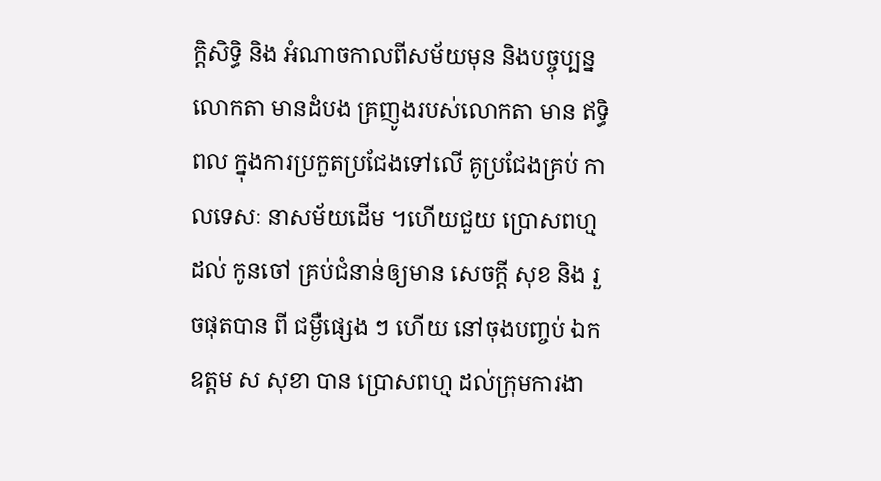ក្តិសិទ្ធិ និង អំណាចកាលពីសម័យមុន និងបច្ចុប្បន្នលោកតា មានដំបង គ្រញូងរបស់លោកតា មាន ឥទ្ធិពល ក្នុងការប្រកួតប្រជែងទៅលើ គូប្រជែងគ្រប់ កាលទេសៈ នាសម័យដើម ។ហើយជួយ ប្រោសពហ្ម ដល់ កូនចៅ គ្រប់ជំនាន់ឲ្យមាន សេចក្តី សុខ និង រួចផុតបាន ពី ជម្ងឺផ្សេង ៗ ហើយ នៅចុងបញ្ចប់ ឯកឧត្តម ស សុខា បាន ប្រោសពហ្ម ដល់ក្រុមការងា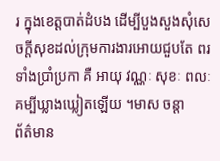រ ក្នុងខេត្តបាត់ដំបង ដើម្បីបួងសួងសុំសេចក្តីសុខដល់ក្រុមការងារអោយជួបតែ ពរទាំងប្រាំប្រកា គឺ អាយុ វណ្ណៈ សុខៈ ពលៈ គម្បីឃ្លាងឃ្លៀតឡើយ ។មាស ចន្តា
ព័ត៌មាន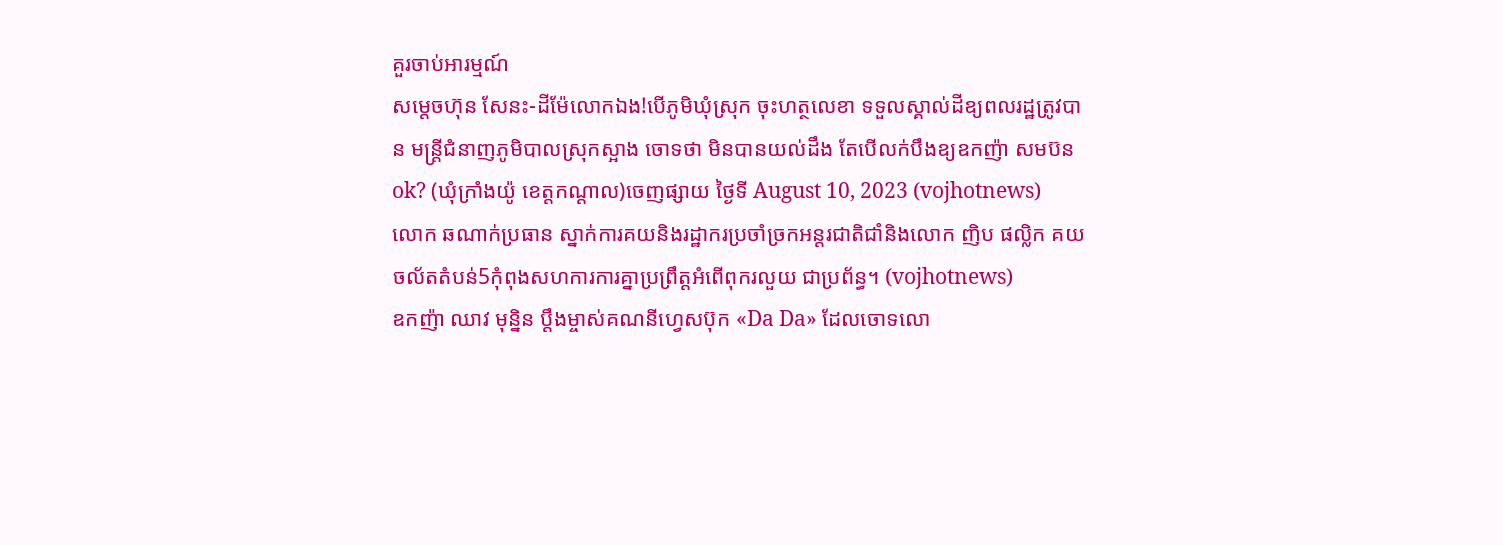គួរចាប់អារម្មណ៍
សម្តេចហ៊ុន សែនះ-ដីម៉ែលោកឯង!បើភូមិឃុំស្រុក ចុះហត្ថលេខា ទទួលស្គាល់ដីឧ្យពលរដ្ឋត្រូវបាន មន្រ្តីជំនាញភូមិបាលស្រុកស្អាង ចោទថា មិនបានយល់ដឹង តែបើលក់បឹងឧ្យឧកញ៉ា សមប៊នok? (ឃុំក្រាំងយ៉ូ ខេត្តកណ្តាល)ចេញផ្សាយ ថ្ងៃទី August 10, 2023 (vojhotnews)
លោក ឆណាក់ប្រធាន ស្នាក់ការគយនិងរដ្ឋាករប្រចាំច្រកអន្តរជាតិជាំនិងលោក ញិប ផល្លិក គយចល័តតំបន់5កុំពុងសហការការគ្នាប្រព្រឹត្តអំពើពុករលួយ ជាប្រព័ន្ធ។ (vojhotnews)
ឧកញ៉ា ឈាវ មុន្និន ប្តឹងម្ចាស់គណនីហ្វេសប៊ុក «Da Da» ដែលចោទលោ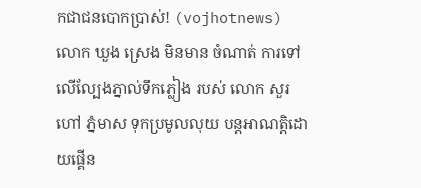កជាជនបោកប្រាស់! (vojhotnews)
លោក ឃួង ស្រេង មិនមាន ចំណាត់ ការទៅលើល្បែងភ្នាល់ទឹកភ្លៀង របស់ លោក សួរ ហៅ ភ្នំមាស ទុកប្រមូលលុយ បន្តអាណត្តិដោយផ្គេីន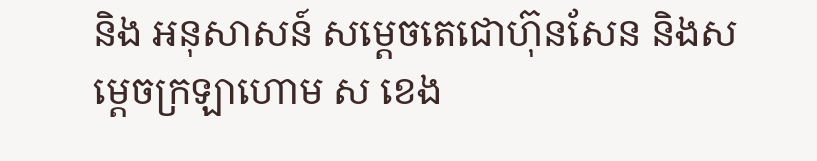និង អនុសាសន៍ សម្តេចតេជោហ៊ុនសែន និងសម្តេចក្រឡាហោម ស ខេង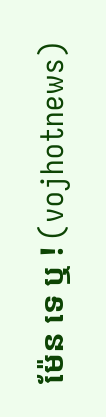ម៉ែន ទេ ឬ ! (vojhotnews)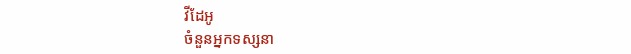វីដែអូ
ចំនួនអ្នកទស្សនា